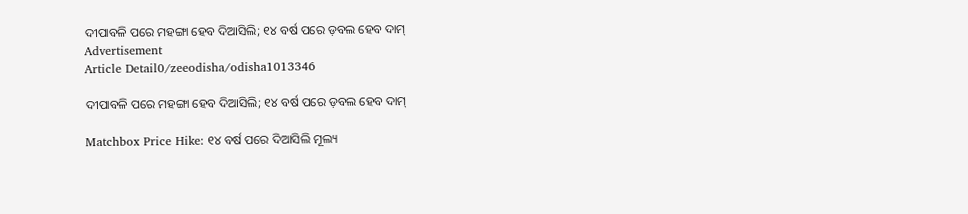ଦୀପାବଳି ପରେ ମହଙ୍ଗା ହେବ ଦିଆସିଲି; ୧୪ ବର୍ଷ ପରେ ଡ଼ବଲ ହେବ ଦାମ୍
Advertisement
Article Detail0/zeeodisha/odisha1013346

ଦୀପାବଳି ପରେ ମହଙ୍ଗା ହେବ ଦିଆସିଲି; ୧୪ ବର୍ଷ ପରେ ଡ଼ବଲ ହେବ ଦାମ୍

Matchbox Price Hike: ୧୪ ବର୍ଷ ପରେ ଦିଆସିଲି ମୂଲ୍ୟ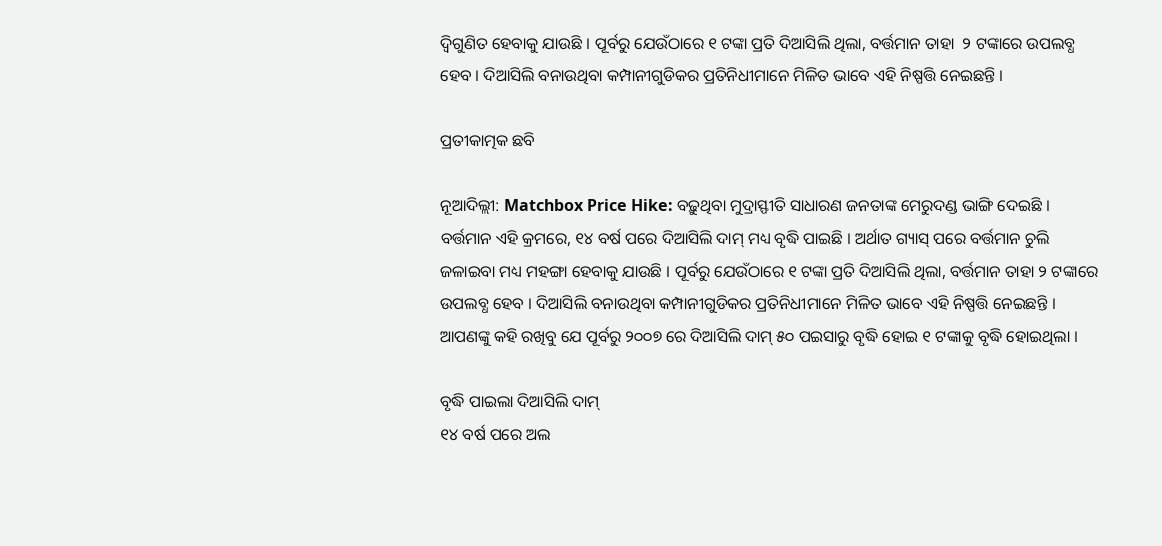ଦ୍ୱିଗୁଣିତ ହେବାକୁ ଯାଉଛି । ପୂର୍ବରୁ ଯେଉଁଠାରେ ୧ ଟଙ୍କା ପ୍ରତି ଦିଆସିଲି ଥିଲା, ବର୍ତ୍ତମାନ ତାହା  ୨ ଟଙ୍କାରେ ଉପଲବ୍ଧ ହେବ । ଦିଆସିଲି ବନାଉଥିବା କମ୍ପାନୀଗୁଡିକର ପ୍ରତିନିଧୀମାନେ ମିଳିତ ଭାବେ ଏହି ନିଷ୍ପତ୍ତି ନେଇଛନ୍ତି ।

ପ୍ରତୀକାତ୍ମକ ଛବି

ନୂଆଦିଲ୍ଲୀ: Matchbox Price Hike: ବଢ଼ୁଥିବା ମୁଦ୍ରାସ୍ଫୀତି ସାଧାରଣ ଜନତାଙ୍କ ମେରୁଦଣ୍ଡ ଭାଙ୍ଗି ଦେଇଛି । ବର୍ତ୍ତମାନ ଏହି କ୍ରମରେ, ୧୪ ବର୍ଷ ପରେ ଦିଆସିଲି ଦାମ୍ ମଧ୍ୟ ବୃଦ୍ଧି ପାଇଛି । ଅର୍ଥାତ ଗ୍ୟାସ୍ ପରେ ବର୍ତ୍ତମାନ ଚୁଲି ଜଳାଇବା ମଧ୍ୟ ମହଙ୍ଗା ହେବାକୁ ଯାଉଛି । ପୂର୍ବରୁ ଯେଉଁଠାରେ ୧ ଟଙ୍କା ପ୍ରତି ଦିଆସିଲି ଥିଲା, ବର୍ତ୍ତମାନ ତାହା ୨ ଟଙ୍କାରେ ଉପଲବ୍ଧ ହେବ । ଦିଆସିଲି ବନାଉଥିବା କମ୍ପାନୀଗୁଡିକର ପ୍ରତିନିଧୀମାନେ ମିଳିତ ଭାବେ ଏହି ନିଷ୍ପତ୍ତି ନେଇଛନ୍ତି । ଆପଣଙ୍କୁ କହି ରଖିବୁ ଯେ ପୂର୍ବରୁ ୨୦୦୭ ରେ ଦିଆସିଲି ଦାମ୍ ୫୦ ପଇସାରୁ ବୃଦ୍ଧି ହୋଇ ୧ ଟଙ୍କାକୁ ବୃଦ୍ଧି ହୋଇଥିଲା ।

ବୃଦ୍ଧି ପାଇଲା ଦିଆସିଲି ଦାମ୍
୧୪ ବର୍ଷ ପରେ ଅଲ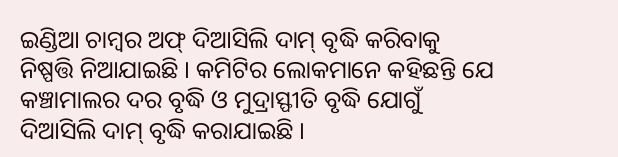ଇଣ୍ଡିଆ ଚାମ୍ବର ଅଫ୍ ଦିଆସିଲି ଦାମ୍ ବୃଦ୍ଧି କରିବାକୁ ନିଷ୍ପତ୍ତି ନିଆଯାଇଛି । କମିଟିର ଲୋକମାନେ କହିଛନ୍ତି ଯେ କଞ୍ଚାମାଲର ଦର ବୃଦ୍ଧି ଓ ମୁଦ୍ରାସ୍ଫୀତି ବୃଦ୍ଧି ଯୋଗୁଁ ଦିଆସିଲି ଦାମ୍ ବୃଦ୍ଧି କରାଯାଇଛି ।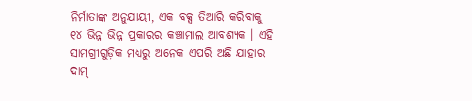ନିର୍ମାତାଙ୍କ ଅନୁଯାୟୀ, ଏକ ବକ୍ସ ତିଆରି କରିବାକୁ ୧୪ ଭିନ୍ନ ଭିନ୍ନ ପ୍ରକାରର କଞ୍ଚାମାଲ ଆବଶ୍ୟକ । ଏହି ସାମଗ୍ରୀଗୁଡ଼ିକ ମଧ୍ୟରୁ ଅନେକ ଏପରି ଅଛି ଯାହାର ଦାମ୍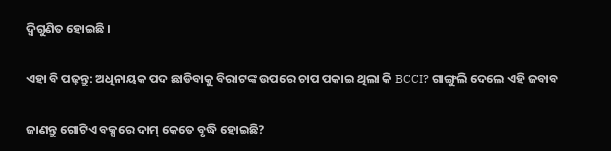ଦ୍ୱିଗୁଣିତ ହୋଇଛି ।

ଏହା ବି ପଢ଼ନ୍ତୁ: ଅଧିନାୟକ ପଦ ଛାଡିବାକୁ ବିରାଟଙ୍କ ଉପରେ ଚାପ ପକାଇ ଥିଲା କି BCCI? ଗାଙ୍ଗୁଲି ଦେଲେ ଏହି ଜବାବ

ଜାଣନ୍ତୁ ଗୋଟିଏ ବକ୍ସରେ ଦାମ୍ କେତେ ବୃଦ୍ଧି ହୋଇଛି?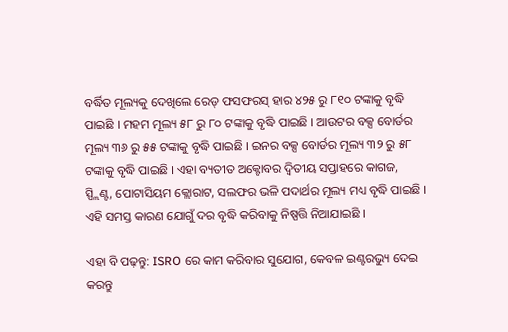ବର୍ଦ୍ଧିତ ମୂଲ୍ୟକୁ ଦେଖିଲେ ରେଡ୍ ଫସଫରସ୍ ହାର ୪୨୫ ରୁ ୮୧୦ ଟଙ୍କାକୁ ବୃଦ୍ଧି ପାଇଛି । ମହମ ମୂଲ୍ୟ ୫୮ ରୁ ୮୦ ଟଙ୍କାକୁ ବୃଦ୍ଧି ପାଇଛି । ଆଉଟର ବକ୍ସ ବୋର୍ଡର ମୂଲ୍ୟ ୩୬ ରୁ ୫୫ ଟଙ୍କାକୁ ବୃଦ୍ଧି ପାଇଛି । ଇନର ବକ୍ସ ବୋର୍ଡର ମୂଲ୍ୟ ୩୨ ରୁ ୫୮ ଟଙ୍କାକୁ ବୃଦ୍ଧି ପାଇଛି । ଏହା ବ୍ୟତୀତ ଅକ୍ଟୋବର ଦ୍ୱିତୀୟ ସପ୍ତାହରେ କାଗଜ, ସ୍ପ୍ଲିଣ୍ଟ, ପୋଟାସିୟମ କ୍ଲୋରାଟ, ସଲଫର ଭଳି ପଦାର୍ଥର ମୂଲ୍ୟ ମଧ୍ୟ ବୃଦ୍ଧି ପାଇଛି । ଏହି ସମସ୍ତ କାରଣ ଯୋଗୁଁ ଦର ବୃଦ୍ଧି କରିବାକୁ ନିଷ୍ପତ୍ତି ନିଆଯାଇଛି ।

ଏହା ବି ପଢ଼ନ୍ତୁ: ISRO ରେ କାମ କରିବାର ସୁଯୋଗ, କେବଳ ଇଣ୍ଟରଭ୍ୟୁ ଦେଇ କରନ୍ତୁ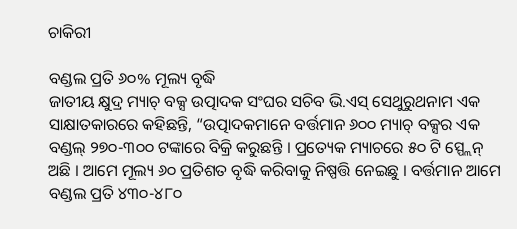ଚାକିରୀ

ବଣ୍ଡଲ ପ୍ରତି ୬୦% ମୂଲ୍ୟ ବୃଦ୍ଧି
ଜାତୀୟ କ୍ଷୁଦ୍ର ମ୍ୟାଚ୍ ବକ୍ସ ଉତ୍ପାଦକ ସଂଘର ସଚିବ ଭି.ଏସ୍ ସେଥୁରୁଥନାମ ଏକ ସାକ୍ଷାତକାରରେ କହିଛନ୍ତି, “ଉତ୍ପାଦକମାନେ ବର୍ତ୍ତମାନ ୬୦୦ ମ୍ୟାଚ୍ ବକ୍ସର ଏକ ବଣ୍ଡଲ୍ ୨୭୦-୩୦୦ ଟଙ୍କାରେ ବିକ୍ରି କରୁଛନ୍ତି । ପ୍ରତ୍ୟେକ ମ୍ୟାଚରେ ୫୦ ଟି ସ୍ପ୍ଲେନ୍ ଅଛି । ଆମେ ମୂଲ୍ୟ ୬୦ ପ୍ରତିଶତ ବୃଦ୍ଧି କରିବାକୁ ନିଷ୍ପତ୍ତି ନେଇଛୁ । ବର୍ତ୍ତମାନ ଆମେ ବଣ୍ଡଲ ପ୍ରତି ୪୩୦-୪୮୦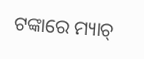ଟଙ୍କାରେ ମ୍ୟାଚ୍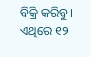ବିକ୍ରି କରିବୁ । ଏଥିରେ ୧୨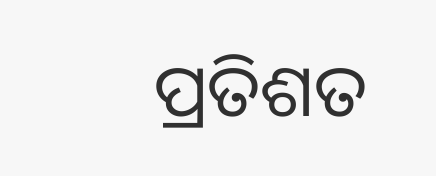ପ୍ରତିଶତ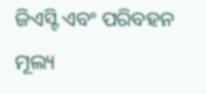ଜିଏସ୍ଟି ଏବଂ ପରିବହନ ମୂଲ୍ୟ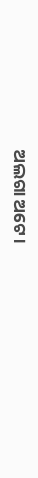ଅଲଗା ଅଟେ ।